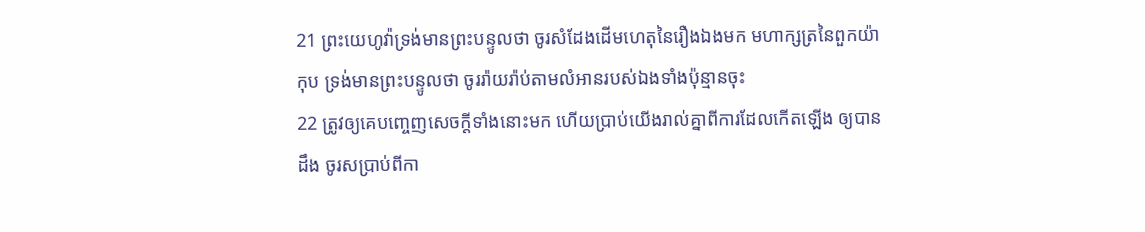21 ព្រះយេហូវ៉ាទ្រង់មានព្រះបន្ទូលថា ចូរសំដែងដើមហេតុនៃរឿងឯងមក មហាក្សត្រនៃពួកយ៉ាកុប ទ្រង់មានព្រះបន្ទូលថា ចូររ៉ាយរ៉ាប់តាមលំអានរបស់ឯងទាំងប៉ុន្មានចុះ
22 ត្រូវឲ្យគេបញ្ចេញសេចក្ដីទាំងនោះមក ហើយប្រាប់យើងរាល់គ្នាពីការដែលកើតឡើង ឲ្យបានដឹង ចូរសប្រាប់ពីកា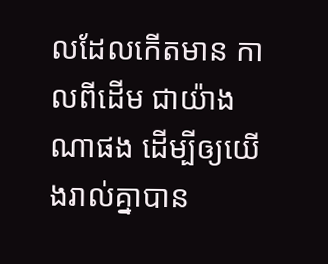លដែលកើតមាន កាលពីដើម ជាយ៉ាងណាផង ដើម្បីឲ្យយើងរាល់គ្នាបាន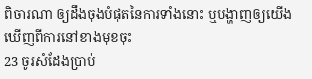ពិចារណា ឲ្យដឹងចុងបំផុតនៃការទាំងនោះ ឬបង្ហាញឲ្យយើងឃើញពីការនៅខាងមុខចុះ
23 ចូរសំដែងប្រាប់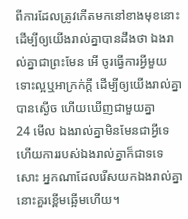ពីការដែលត្រូវកើតមកនៅខាងមុខនោះ ដើម្បីឲ្យយើងរាល់គ្នាបានដឹងថា ឯងរាល់គ្នាជាព្រះមែន អើ ចូរធ្វើការអ្វីមួយ ទោះល្អឬអាក្រក់ក្តី ដើម្បីឲ្យយើងរាល់គ្នាបានស្ងើច ហើយឃើញជាមួយគ្នា
24 មើល ឯងរាល់គ្នាមិនមែនជាអ្វីទេ ហើយការរបស់ឯងរាល់គ្នាក៏ជាទទេសោះ អ្នកណាដែលរើសយកឯងរាល់គ្នា នោះគួរខ្ពើមឆ្អើមហើយ។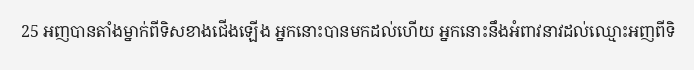25 អញបានតាំងម្នាក់ពីទិសខាងជើងឡើង អ្នកនោះបានមកដល់ហើយ អ្នកនោះនឹងអំពាវនាវដល់ឈ្មោះអញពីទិ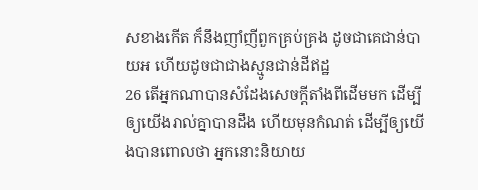សខាងកើត ក៏នឹងញាំញីពួកគ្រប់គ្រង ដូចជាគេជាន់បាយអ ហើយដូចជាជាងស្មូនជាន់ដីឥដ្ឋ
26 តើអ្នកណាបានសំដែងសេចក្ដីតាំងពីដើមមក ដើម្បីឲ្យយើងរាល់គ្នាបានដឹង ហើយមុនកំណត់ ដើម្បីឲ្យយើងបានពោលថា អ្នកនោះនិយាយ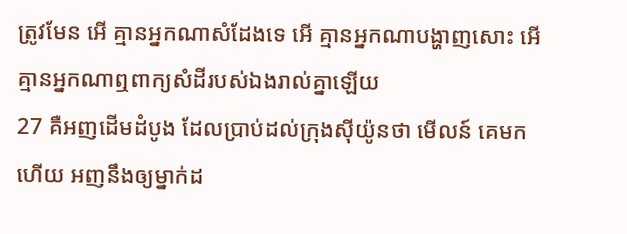ត្រូវមែន អើ គ្មានអ្នកណាសំដែងទេ អើ គ្មានអ្នកណាបង្ហាញសោះ អើ គ្មានអ្នកណាឮពាក្យសំដីរបស់ឯងរាល់គ្នាឡើយ
27 គឺអញដើមដំបូង ដែលប្រាប់ដល់ក្រុងស៊ីយ៉ូនថា មើលន៍ គេមកហើយ អញនឹងឲ្យម្នាក់ដ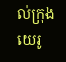ល់ក្រុងយេរូ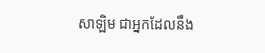សាឡិម ជាអ្នកដែលនឹង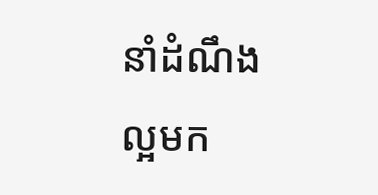នាំដំណឹងល្អមក